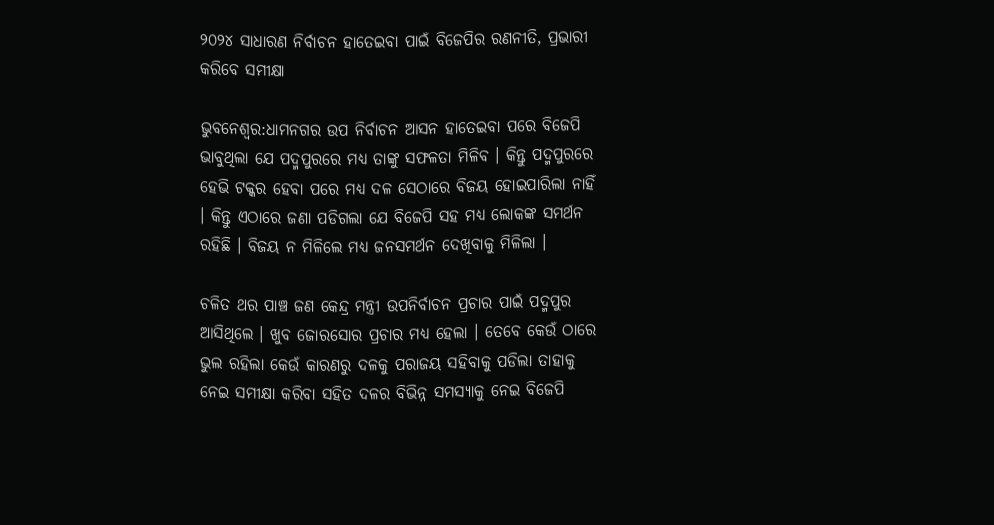୨୦୨୪ ସାଧାରଣ ନିର୍ବାଚନ ହାତେଇବା ପାଇଁ ବିଜେପିର ରଣନୀତି, ପ୍ରଭାରୀ କରିବେ ସମୀକ୍ଷା

ଭୁବନେଶ୍ୱର:ଧାମନଗର ଉପ ନିର୍ବାଚନ ଆସନ ହାତେଇବା ପରେ ବିଜେପି ଭାବୁଥିଲା ଯେ ପଦ୍ମପୁରରେ ମଧ୍ୟ ତାଙ୍କୁ ସଫଳତା ମିଳିବ । କିନ୍ତୁ ପଦ୍ମପୁରରେ ହେଭି ଟକ୍କର ହେବା ପରେ ମଧ୍ୟ ଦଳ ସେଠାରେ ବିଜୟ ହୋଇପାରିଲା ନାହିଁ । କିନ୍ତୁ ଏଠାରେ ଜଣା ପଡିଗଲା ଯେ ବିଜେପି ସହ ମଧ୍ୟ ଲୋକଙ୍କ ସମର୍ଥନ ରହିଛି । ବିଜୟ ନ ମିଳିଲେ ମଧ୍ୟ ଜନସମର୍ଥନ ଦେଖିବାକୁ ମିଳିଲା ।

ଚଳିତ ଥର ପାଞ୍ଚ ଜଣ କେନ୍ଦ୍ର ମନ୍ତ୍ରୀ ଉପନିର୍ବାଚନ ପ୍ରଚାର ପାଇଁ ପଦ୍ମପୁର ଆସିଥିଲେ । ଖୁବ ଜୋରସୋର ପ୍ରଚାର ମଧ୍ୟ ହେଲା । ତେବେ କେଉଁ ଠାରେ ଭୁଲ ରହିଲା କେଉଁ କାରଣରୁ ଦଳକୁ ପରାଜୟ ସହିବାକୁ ପଡିଲା ତାହାକୁ ନେଇ ସମୀକ୍ଷା କରିବା ସହିତ ଦଳର ବିଭିନ୍ନ ସମସ୍ୟାକୁ ନେଇ ବିଜେପି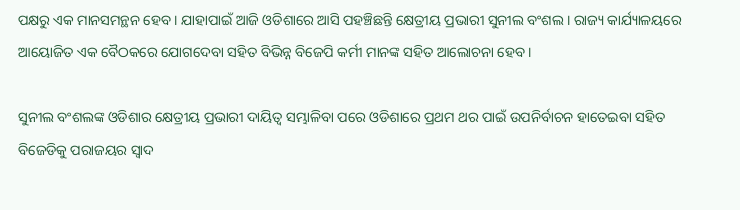ପକ୍ଷରୁ ଏକ ମାନସମନ୍ଥନ ହେବ । ଯାହାପାଇଁ ଆଜି ଓଡିଶାରେ ଆସି ପହଞ୍ଚିଛନ୍ତି କ୍ଷେତ୍ରୀୟ ପ୍ରଭାରୀ ସୁନୀଲ ବଂଶଲ । ରାଜ୍ୟ କାର୍ଯ୍ୟାଳୟରେ ଆୟୋଜିତ ଏକ ବୈଠକରେ ଯୋଗଦେବା ସହିତ ବିଭିନ୍ନ ବିଜେପି କର୍ମୀ ମାନଙ୍କ ସହିତ ଆଲୋଚନା ହେବ ।

ସୁନୀଲ ବଂଶଲଙ୍କ ଓଡିଶାର କ୍ଷେତ୍ରୀୟ ପ୍ରଭାରୀ ଦାୟିତ୍ୱ ସମ୍ଭାଳିବା ପରେ ଓଡିଶାରେ ପ୍ରଥମ ଥର ପାଇଁ ଉପନିର୍ବାଚନ ହାତେଇବା ସହିତ ବିଜେଡିକୁ ପରାଜୟର ସ୍ୱାଦ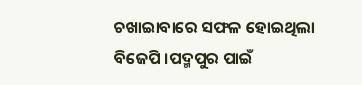ଚଖାଇାବାରେ ସଫଳ ହୋଇଥିଲା ବିଜେପି ।ପଦ୍ମପୁର ପାଇଁ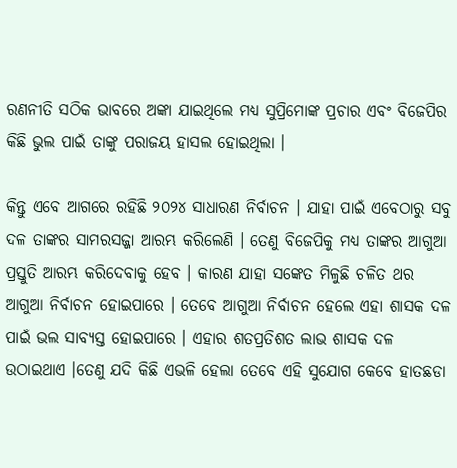ରଣନୀତି ସଠିକ ଭାବରେ ଅଙ୍କା ଯାଇଥିଲେ ମଧ୍ୟ ସୁପ୍ରିମୋଙ୍କ ପ୍ରଚାର ଏବଂ ବିଜେପିର କିଛି ଭୁଲ ପାଇଁ ତାଙ୍କୁ ପରାଜୟ ହାସଲ ହୋଇଥିଲା ।

କିନ୍ତୁ ଏବେ ଆଗରେ ରହିଛି ୨୦୨୪ ସାଧାରଣ ନିର୍ବାଚନ । ଯାହା ପାଇଁ ଏବେଠାରୁ ସବୁ ଦଳ ତାଙ୍କର ସାମରସଜ୍ଜା ଆରମ୍ଭ କରିଲେଣି । ତେଣୁ ବିଜେପିକୁ ମଧ୍ୟ ତାଙ୍କର ଆଗୁଆ ପ୍ରସ୍ତୁତି ଆରମ୍ଭ କରିଦେବାକୁ ହେବ । କାରଣ ଯାହା ସଙ୍କେତ ମିଳୁଛି ଚଳିତ ଥର ଆଗୁଆ ନିର୍ବାଚନ ହୋଇପାରେ । ତେବେ ଆଗୁଆ ନିର୍ବାଚନ ହେଲେ ଏହା ଶାସକ ଦଳ ପାଇଁ ଭଲ ସାବ୍ୟସ୍ତ ହୋଇପାରେ । ଏହାର ଶତପ୍ରତିଶତ ଲାଭ ଶାସକ ଦଳ ଉଠାଇଥାଏ ।ତେଣୁ ଯଦି କିଛି ଏଭଳି ହେଲା ତେବେ ଏହି ସୁଯୋଗ କେବେ ହାତଛଡା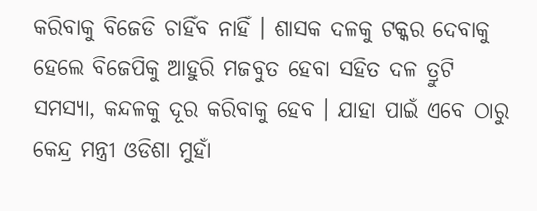କରିବାକୁ ବିଜେଡି ଚାହିଁବ ନାହିଁ । ଶାସକ ଦଳକୁ ଟକ୍କର ଦେବାକୁ ହେଲେ ବିଜେପିକୁ ଆହୁରି ମଜବୁତ ହେବା ସହିତ ଦଳ ତ୍ରୁଟି ସମସ୍ୟା, କନ୍ଦଳକୁ ଦୂର କରିବାକୁ ହେବ । ଯାହା ପାଇଁ ଏବେ ଠାରୁ କେନ୍ଦ୍ର ମନ୍ତ୍ରୀ ଓଡିଶା ମୁହାଁ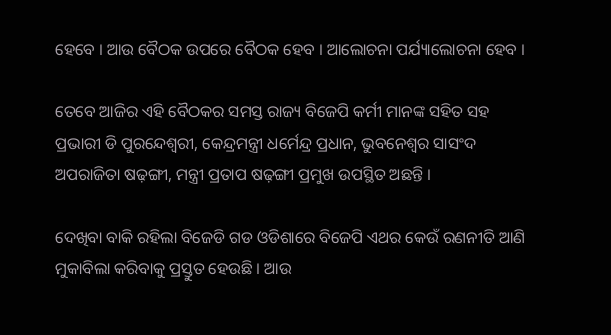ହେବେ । ଆଉ ବୈଠକ ଉପରେ ବୈଠକ ହେବ । ଆଲୋଚନା ପର୍ଯ୍ୟାଲୋଚନା ହେବ ।

ତେବେ ଆଜିର ଏହି ବୈଠକର ସମସ୍ତ ରାଜ୍ୟ ବିଜେପି କର୍ମୀ ମାନଙ୍କ ସହିତ ସହ ପ୍ରଭାରୀ ଡି ପୁରନ୍ଦେଶ୍ୱରୀ, କେନ୍ଦ୍ରମନ୍ତ୍ରୀ ଧର୍ମେନ୍ଦ୍ର ପ୍ରଧାନ, ଭୁବନେଶ୍ୱର ସାସଂଦ ଅପରାଜିତା ଷଢ଼ଙ୍ଗୀ, ମନ୍ତ୍ରୀ ପ୍ରତାପ ଷଢ଼ଙ୍ଗୀ ପ୍ରମୁଖ ଉପସ୍ଥିତ ଅଛନ୍ତି ।

ଦେଖିବା ବାକି ରହିଲା ବିଜେଡି ଗଡ ଓଡିଶାରେ ବିଜେପି ଏଥର କେଉଁ ରଣନୀତି ଆଣି ମୁକାବିଲା କରିବାକୁ ପ୍ରସ୍ତୁତ ହେଉଛି । ଆଉ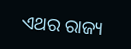ଏଥର ରାଜ୍ୟ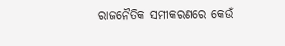ରାଜନୈତିକ ସମୀକରଣରେ କେଉଁ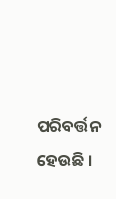ପରିବର୍ତ୍ତନ ହେଉଛି ।